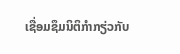ເຊື່ອມຊຶມນິຕິກຳກຽ່ວກັບ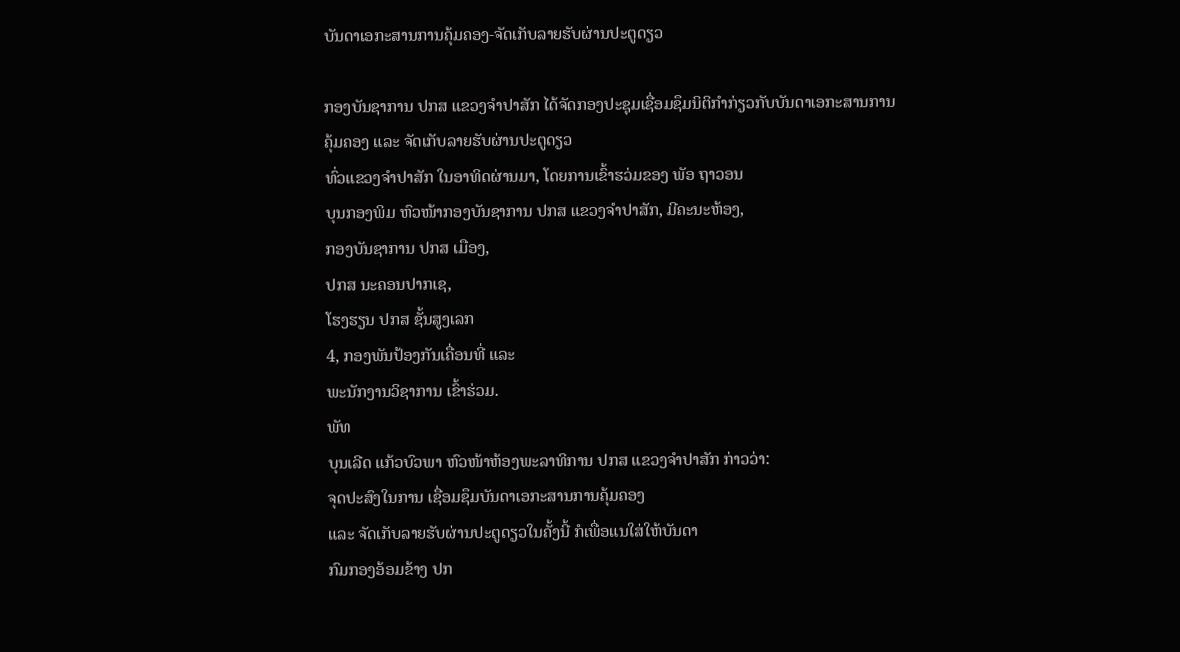ບັນດາເອກະສານການຄຸ້ມຄອງ-ຈັດເກັບລາຍຮັບຜ່ານປະຕູດຽວ

ກອງບັນຊາການ ປກສ ແຂວງຈຳປາສັກ ໄດ້ຈັດກອງປະຊຸມເຊື່ອມຊຶມນິຕິກໍາກ່ຽວກັບບັນດາເອກະສານການ
ຄຸ້ມຄອງ ແລະ ຈັດເກັບລາຍຮັບຜ່ານປະຕູດຽວ
ທົ່ວແຂວງຈໍາປາສັກ ໃນອາທິດຜ່ານມາ, ໂດຍການເຂົ້າຮວ່ມຂອງ ພັອ ຖາວອນ
ບຸນກອງພິມ ຫົວໜ້າກອງບັນຊາການ ປກສ ແຂວງຈຳປາສັກ, ມີຄະນະຫ້ອງ,
ກອງບັນຊາການ ປກສ ເມືອງ,
ປກສ ນະຄອນປາກເຊ,
ໂຮງຮຽນ ປກສ ຊັ້ນສູງເລກ
4, ກອງພັນປ້ອງກັນເຄື່ອນທີ່ ແລະ
ພະນັກງານວິຊາການ ເຂົ້າຮ່ວມ.
ພັທ
ບຸນເລີດ ແກ້ວບົວພາ ຫົວໜ້າຫ້ອງພະລາທິການ ປກສ ແຂວງຈໍາປາສັກ ກ່າວວ່າ:
ຈຸດປະສົງໃນການ ເຊື່ອມຊຶມບັນດາເອກະສານການຄຸ້ມຄອງ
ແລະ ຈັດເກັບລາຍຮັບຜ່ານປະຕູດຽວໃນຄັ້ງນີ້ ກໍເພື່ອແນໃສ່ໃຫ້ບັນດາ
ກົມກອງອ້ອມຂ້າງ ປກ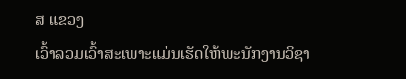ສ ແຂວງ
ເວົ້າລວມເວົ້າສະເພາະແມ່ນເຮັດໃຫ້ພະນັກງານວິຊາ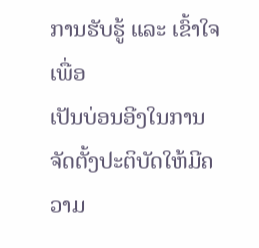ການຮັບຮູ້ ແລະ ເຂົ້າໃຈ
ເພື່ອ
ເປັນບ່ອນອີງໃນການຈັດຕັ້ງປະຕິບັດໃຫ້ມີຄວາມ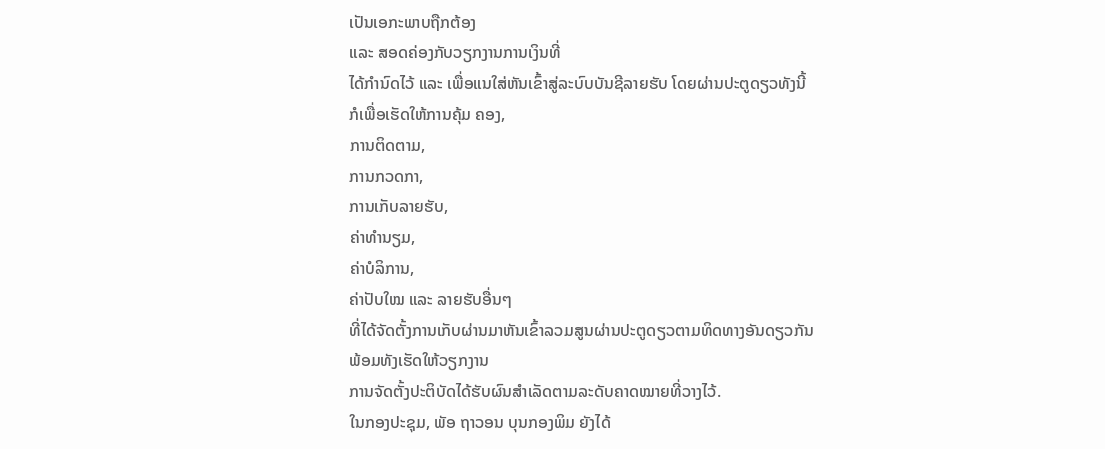ເປັນເອກະພາບຖືກຕ້ອງ
ແລະ ສອດຄ່ອງກັບວຽກງານການເງິນທີ່
ໄດ້ກຳນົດໄວ້ ແລະ ເພື່ອແນໃສ່ຫັນເຂົ້າສູ່ລະບົບບັນຊີລາຍຮັບ ໂດຍຜ່ານປະຕູດຽວທັງນີ້
ກໍເພື່ອເຮັດໃຫ້ການຄຸ້ມ ຄອງ,
ການຕິດຕາມ,
ການກວດກາ,
ການເກັບລາຍຮັບ,
ຄ່າທຳນຽມ,
ຄ່າບໍລິການ,
ຄ່າປັບໃໝ ແລະ ລາຍຮັບອື່ນໆ
ທີ່ໄດ້ຈັດຕັ້ງການເກັບຜ່ານມາຫັນເຂົ້າລວມສູນຜ່ານປະຕູດຽວຕາມທິດທາງອັນດຽວກັນ
ພ້ອມທັງເຮັດໃຫ້ວຽກງານ
ການຈັດຕັ້ງປະຕິບັດໄດ້ຮັບຜົນສຳເລັດຕາມລະດັບຄາດໝາຍທີ່ວາງໄວ້.
ໃນກອງປະຊຸມ, ພັອ ຖາວອນ ບຸນກອງພິມ ຍັງໄດ້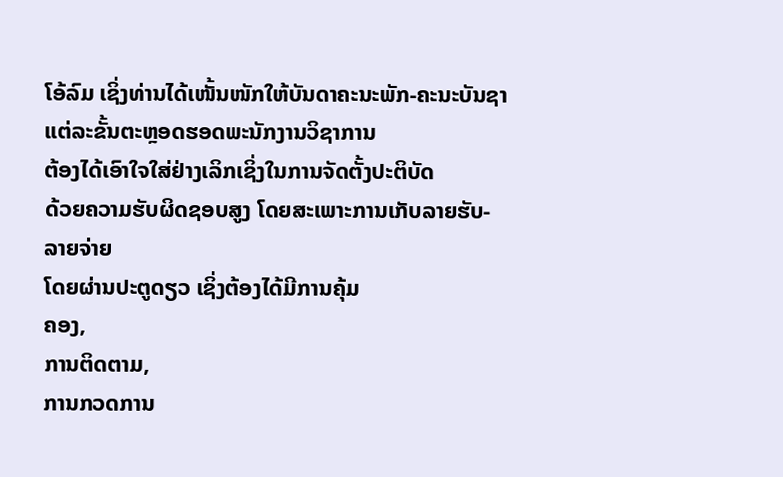ໂອ້ລົມ ເຊິ່ງທ່ານໄດ້ເໜັ້ນໜັກໃຫ້ບັນດາຄະນະພັກ-ຄະນະບັນຊາແຕ່ລະຂັ້ນຕະຫຼອດຮອດພະນັກງານວິຊາການ
ຕ້ອງໄດ້ເອົາໃຈໃສ່ຢ່າງເລິກເຊິ່ງໃນການຈັດຕັ້ງປະຕິບັດ
ດ້ວຍຄວາມຮັບຜິດຊອບສູງ ໂດຍສະເພາະການເກັບລາຍຮັບ-ລາຍຈ່າຍ
ໂດຍຜ່ານປະຕູດຽວ ເຊິ່ງຕ້ອງໄດ້ມີການຄຸ້ມ
ຄອງ,
ການຕິດຕາມ,
ການກວດການ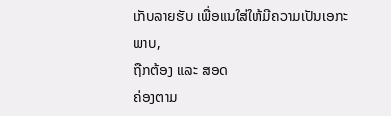ເກັບລາຍຮັບ ເພື່ອແນໃສ່ໃຫ້ມີຄວາມເປັນເອກະພາບ,
ຖືກຕ້ອງ ແລະ ສອດ
ຄ່ອງຕາມ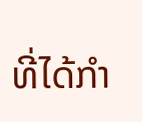ທີ່ໄດ້ກຳ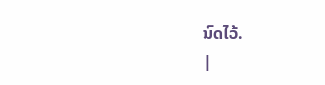ນົດໄວ້.
|